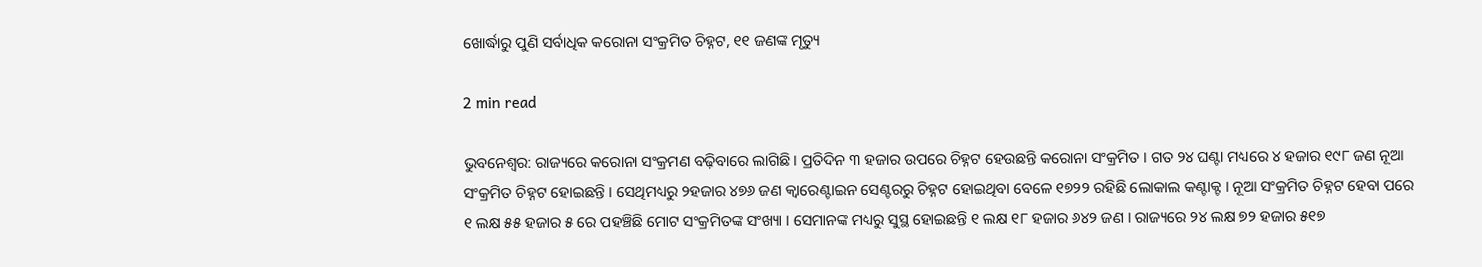ଖୋର୍ଦ୍ଧାରୁ ପୁଣି ସର୍ବାଧିକ କରୋନା ସଂକ୍ରମିତ ଚିହ୍ନଟ, ୧୧ ଜଣଙ୍କ ମୃତ୍ୟୁ

2 min read

ଭୁବନେଶ୍ୱର: ରାଜ୍ୟରେ କରୋନା ସଂକ୍ରମଣ ବଢ଼ିବାରେ ଲାଗିଛି । ପ୍ରତିଦିନ ୩ ହଜାର ଉପରେ ଚିହ୍ନଟ ହେଉଛନ୍ତି କରୋନା ସଂକ୍ରମିତ । ଗତ ୨୪ ଘଣ୍ଟା ମଧ୍ୟରେ ୪ ହଜାର ୧୯୮ ଜଣ ନୂଆ ସଂକ୍ରମିତ ଚିହ୍ନଟ ହୋଇଛନ୍ତି । ସେଥିମଧ୍ୟରୁ ୨ହଜାର ୪୭୬ ଜଣ କ୍ୱାରେଣ୍ଟାଇନ ସେଣ୍ଟରରୁ ଚିହ୍ନଟ ହୋଇଥିବା ବେଳେ ୧୭୨୨ ରହିଛି ଲୋକାଲ କଣ୍ଟାକ୍ଟ । ନୂଆ ସଂକ୍ରମିତ ଚିହ୍ନଟ ହେବା ପରେ ୧ ଲକ୍ଷ ୫୫ ହଜାର ୫ ରେ ପହଞ୍ଚିଛି ମୋଟ ସଂକ୍ରମିତଙ୍କ ସଂଖ୍ୟା । ସେମାନଙ୍କ ମଧ୍ୟରୁ ସୁସ୍ଥ ହୋଇଛନ୍ତି ୧ ଲକ୍ଷ ୧୮ ହଜାର ୬୪୨ ଜଣ । ରାଜ୍ୟରେ ୨୪ ଲକ୍ଷ ୭୨ ହଜାର ୫୧୭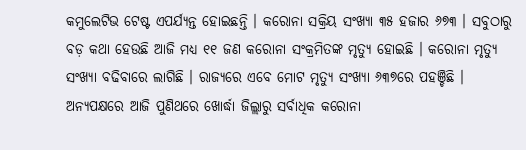କମୁଲେଟିଭ ଟେଷ୍ଟ ଏପର୍ଯ୍ୟନ୍ତ ହୋଇଛନ୍ତି । କରୋନା ସକ୍ରିୟ ସଂଖ୍ୟା ୩୫ ହଜାର ୬୭୩ । ସବୁଠାରୁ ବଡ଼ କଥା ହେଉଛି ଆଜି ମଧ୍ୟ ୧୧ ଜଣ କରୋନା ସଂକ୍ରମିତଙ୍କ ମୃତ୍ୟୁ ହୋଇଛି । କରୋନା ମୃତ୍ୟୁ ସଂଖ୍ୟା ବଢିବାରେ ଲାଗିଛି । ରାଜ୍ୟରେ ଏବେ ମୋଟ ମୃତ୍ୟୁ ସଂଖ୍ୟା ୬୩୭ରେ ପହଞ୍ଚିଛି । ଅନ୍ୟପକ୍ଷରେ ଆଜି ପୁଣିଥରେ ଖୋର୍ଦ୍ଧା ଜିଲ୍ଲାରୁ ସର୍ବାଧିକ କରୋନା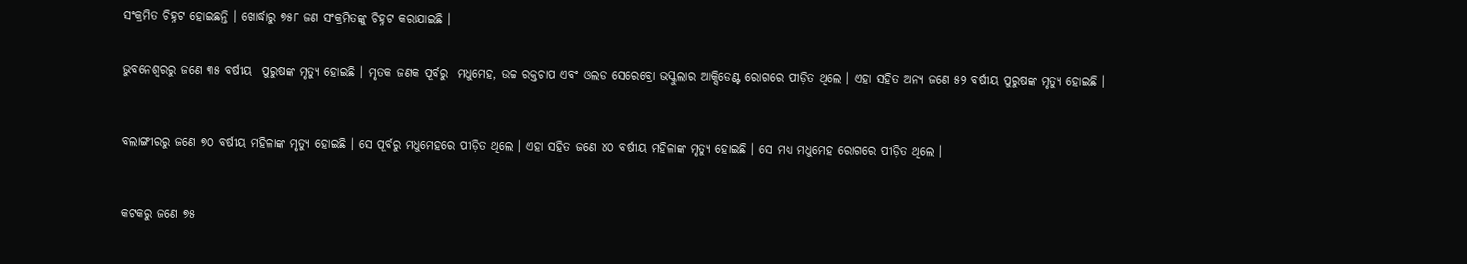ସଂକ୍ରମିତ ଚିହ୍ନଟ ହୋଇଛନ୍ତି । ଖୋର୍ଦ୍ଧାରୁ ୭୫୮ ଜଣ ସଂକ୍ରମିତଙ୍କୁ ଚିହ୍ନଟ କରାଯାଇଛି ।


ଭୁବନେଶ୍ୱରରୁ ଜଣେ ୩୫ ବର୍ଷୀୟ  ପୁରୁଷଙ୍କ ମୃତ୍ୟୁ ହୋଇଛି । ମୃତକ ଜଣକ ପୂର୍ବରୁ  ମଧୁମେହ, ଉଚ୍ଚ ରକ୍ତଚାପ ଏବଂ ଓଲଡ ସେରେବ୍ରୋ ଭସ୍କୁଲାର ଆକ୍ସିଡେଣ୍ଟ ରୋଗରେ ପୀଡ଼ିତ ଥିଲେ । ଏହା ସହିତ ଅନ୍ୟ ଜଣେ ୫୨ ବର୍ଷୀୟ ପୁରୁଷଙ୍କ ମୃତ୍ୟୁ ହୋଇଛି ।



ବଲାଙ୍ଗୀରରୁ ଜଣେ ୭୦ ବର୍ଷୀୟ ମହିଳାଙ୍କ ମୃତ୍ୟୁ ହୋଇଛି । ସେ ପୂର୍ବରୁ ମଧୁମେହରେ ପୀଡ଼ିତ ଥିଲେ । ଏହା ସହିତ ଜଣେ ୪୦ ବର୍ଷୀୟ ମହିଳାଙ୍କ ମୃତ୍ୟୁ ହୋଇଛି । ସେ ମଧ୍ୟ ମଧୁମେହ ରୋଗରେ ପୀଡ଼ିତ ଥିଲେ ।



କଟକରୁ ଜଣେ ୭୫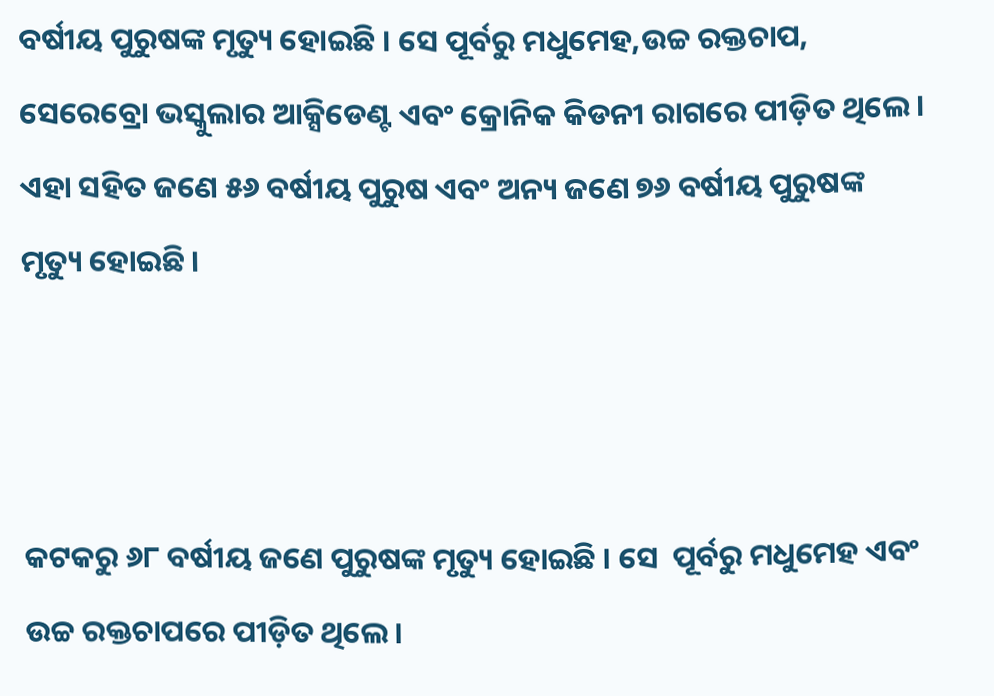ବର୍ଷୀୟ ପୁରୁଷଙ୍କ ମୃତ୍ୟୁ ହୋଇଛି । ସେ ପୂର୍ବରୁ ମଧୁମେହ,ଉଚ୍ଚ ରକ୍ତଚାପ, ସେରେବ୍ରୋ ଭସ୍କୁଲାର ଆକ୍ସିଡେଣ୍ଟ ଏବଂ କ୍ରୋନିକ କିଡନୀ ରାଗରେ ପୀଡ଼ିତ ଥିଲେ । ଏହା ସହିତ ଜଣେ ୫୬ ବର୍ଷୀୟ ପୁରୁଷ ଏବଂ ଅନ୍ୟ ଜଣେ ୭୬ ବର୍ଷୀୟ ପୁରୁଷଙ୍କ ମୃତ୍ୟୁ ହୋଇଛି ।



କଟକରୁ ୬୮ ବର୍ଷୀୟ ଜଣେ ପୁରୁଷଙ୍କ ମୃତ୍ୟୁ ହୋଇଛି । ସେ  ପୂର୍ବରୁ ମଧୁମେହ ଏବଂ ଉଚ୍ଚ ରକ୍ତଚାପରେ ପୀଡ଼ିତ ଥିଲେ ।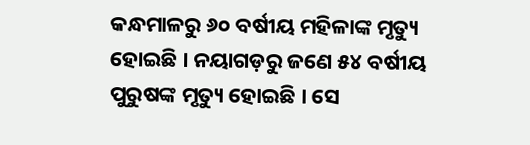କନ୍ଧମାଳରୁ ୬୦ ବର୍ଷୀୟ ମହିଳାଙ୍କ ମୃତ୍ୟୁ ହୋଇଛି । ନୟାଗଡ଼ରୁ ଜଣେ ୫୪ ବର୍ଷୀୟ ପୁରୁଷଙ୍କ ମୃତ୍ୟୁ ହୋଇଛି । ସେ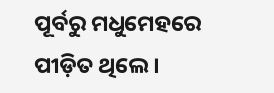ପୂର୍ବରୁ ମଧୁମେହରେ ପୀଡ଼ିତ ଥିଲେ ।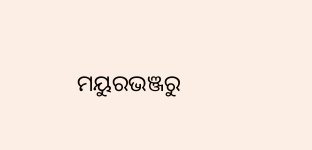ମୟୁରଭଞ୍ଜରୁ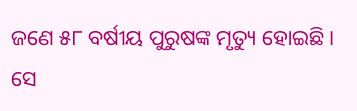ଜଣେ ୫୮ ବର୍ଷୀୟ ପୁରୁଷଙ୍କ ମୃତ୍ୟୁ ହୋଇଛି । ସେ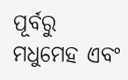ପୂର୍ବରୁ ମଧୁମେହ ଏବଂ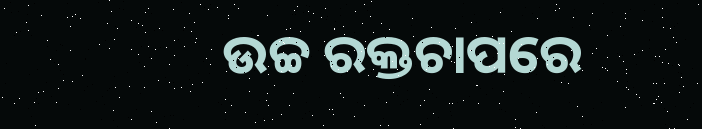ଉଚ୍ଚ ରକ୍ତଚାପରେ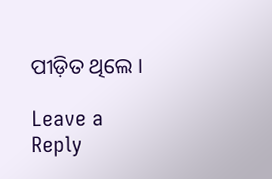ପୀଡ଼ିତ ଥିଲେ ।

Leave a Reply